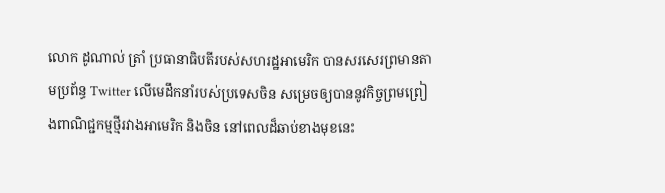លោក ដូណាល់ ត្រាំ ប្រធានាធិបតីរបស់សហរដ្ឋអាមេរិក បានសរសេរព្រមានតាមប្រព័ន្ធ Twitter លើមេដឹកនាំរបស់ប្រទេសចិន សម្រេចឲ្យបាននូវកិច្ចព្រមព្រៀងពាណិជ្ជកម្មថ្មីរវាងអាមេរិក និងចិន នៅពេលដ៏ឆាប់ខាងមុខនេះ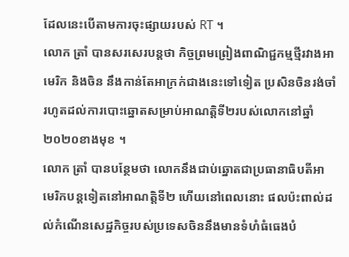ដែលនេះបើតាមការចុះផ្សាយរបស់ RT ។
លោក ត្រាំ បានសរសេរបន្តថា កិច្ចព្រមព្រៀងពាណិជ្ជកម្មថ្មីរវាងអាមេរិក និងចិន នឹងកាន់តែអាក្រក់ជាងនេះទៅទៀត ប្រសិនចិនរង់ចាំរហូតដល់ការបោះឆ្នោតសម្រាប់អាណត្តិទី២របស់លោកនៅឆ្នាំ២០២០ខាងមុខ ។
លោក ត្រាំ បានបន្ថែមថា លោកនឹងជាប់ឆ្នោតជាប្រធានាធិបតីអាមេរិកបន្តទៀតនៅអាណត្តិទី២ ហើយនៅពេលនោះ ផលប៉ះពាល់ដល់កំណើនសេដ្ឋកិច្ចរបស់ប្រទេសចិននឹងមានទំហំធំធេងបំ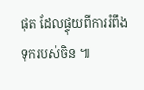ផុត ដែលផ្ទុយពីការរំពឹងទុករបស់ចិន ៕